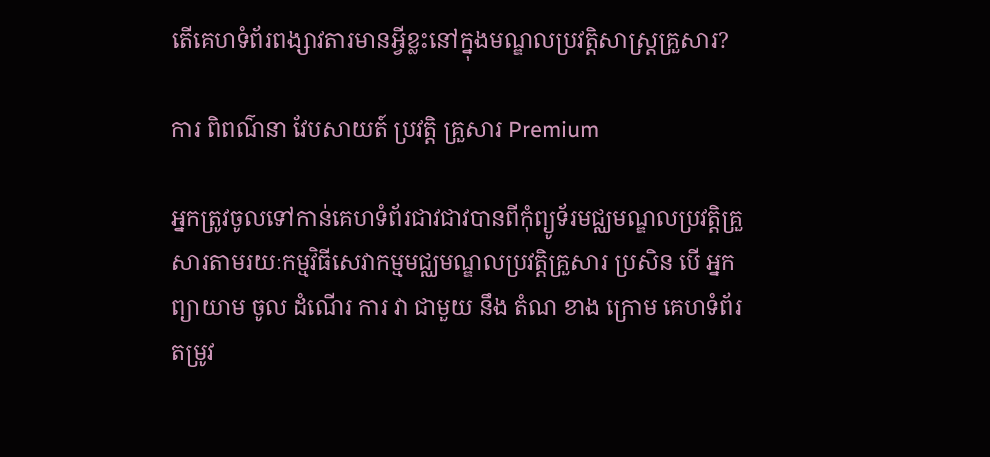តើគេហទំព័រពង្សាវតារមានអ្វីខ្លះនៅក្នុងមណ្ឌលប្រវត្តិសាស្រ្តគ្រួសារ?

ការ ពិពណ៌នា វែបសាយត៍ ប្រវត្តិ គ្រួសារ Premium

អ្នកត្រូវចូលទៅកាន់គេហទំព័រជាវជាវបានពីកុំព្យូទ័រមជ្ឈមណ្ឌលប្រវត្តិគ្រួសារតាមរយៈកម្មវិធីសេវាកម្មមជ្ឈមណ្ឌលប្រវត្តិគ្រួសារ ប្រសិន បើ អ្នក ព្យាយាម ចូល ដំណើរ ការ វា ជាមួយ នឹង តំណ ខាង ក្រោម គេហទំព័រ តម្រូវ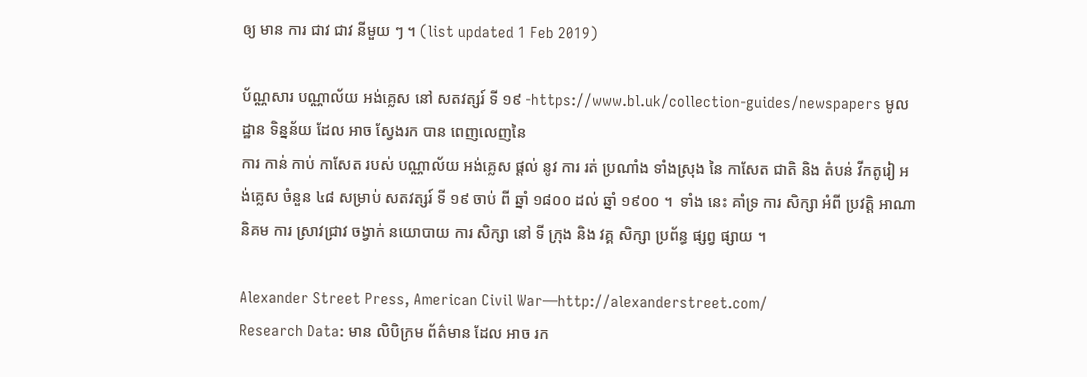ឲ្យ មាន ការ ជាវ ជាវ នីមួយ ៗ ។ (list updated 1 Feb 2019)

ប័ណ្ណសារ បណ្ណាល័យ អង់គ្លេស នៅ សតវត្សរ៍ ទី ១៩ -https://www.bl.uk/collection-guides/newspapers មូលដ្ឋាន ទិន្នន័យ ដែល អាច ស្វែងរក បាន ពេញលេញនៃ
ការ កាន់ កាប់ កាសែត របស់ បណ្ណាល័យ អង់គ្លេស ផ្ដល់ នូវ ការ រត់ ប្រណាំង ទាំងស្រុង នៃ កាសែត ជាតិ និង តំបន់ វីកតូរៀ អង់គ្លេស ចំនួន ៤៨ សម្រាប់ សតវត្សរ៍ ទី ១៩ ចាប់ ពី ឆ្នាំ ១៨០០ ដល់ ឆ្នាំ ១៩០០ ។  ទាំង នេះ គាំទ្រ ការ សិក្សា អំពី ប្រវត្តិ អាណា និគម ការ ស្រាវជ្រាវ ចង្វាក់ នយោបាយ ការ សិក្សា នៅ ទី ក្រុង និង វគ្គ សិក្សា ប្រព័ន្ធ ផ្សព្វ ផ្សាយ ។

Alexander Street Press, American Civil War—http://alexanderstreet.com/
Research Data: មាន លិបិក្រម ព័ត៌មាន ដែល អាច រក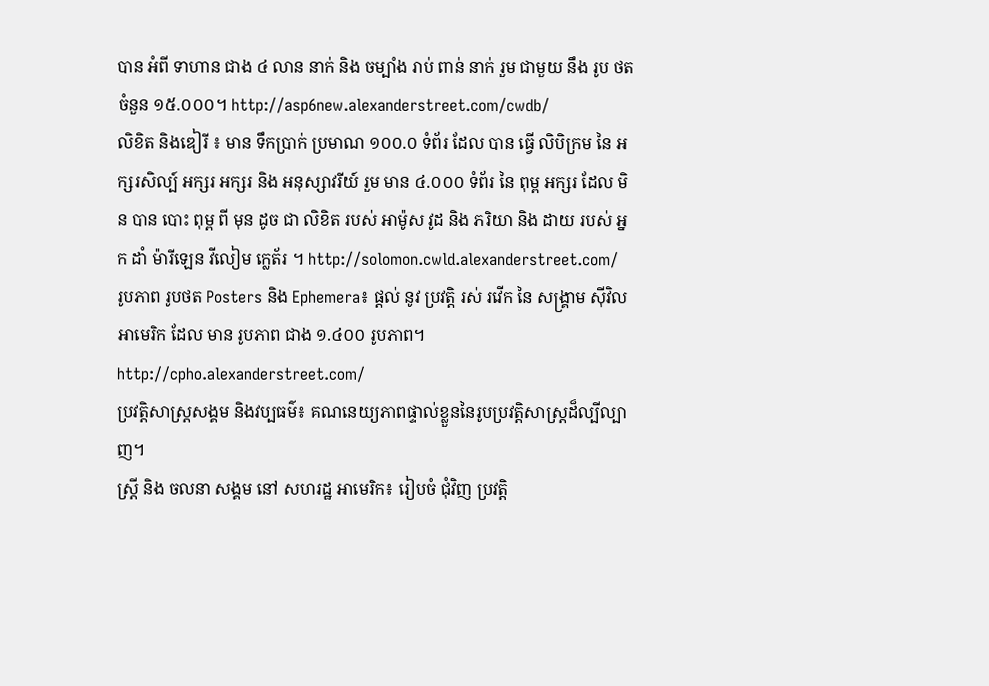បាន អំពី ទាហាន ជាង ៤ លាន នាក់ និង ចម្បាំង រាប់ ពាន់ នាក់ រួម ជាមួយ នឹង រូប ថត ចំនួន ១៥.០០០។ http://asp6new.alexanderstreet.com/cwdb/
លិខិត និងឌៀរី ៖ មាន ទឹកប្រាក់ ប្រមាណ ១០០.០ ទំព័រ ដែល បាន ធ្វើ លិបិក្រម នៃ អក្សរសិល្ប៍ អក្សរ អក្សរ និង អនុស្សាវរីយ៍ រួម មាន ៤.០០០ ទំព័រ នៃ ពុម្ព អក្សរ ដែល មិន បាន បោះ ពុម្ព ពី មុន ដូច ជា លិខិត របស់ អាម៉ូស វូដ និង ភរិយា និង ដាយ របស់ អ្នក ដាំ ម៉ារីឡេន វីលៀម ក្លេត័រ ។ http://solomon.cwld.alexanderstreet.com/
រូបភាព រូបថត Posters និង Ephemera៖ ផ្តល់ នូវ ប្រវត្តិ រស់ រវើក នៃ សង្គ្រាម ស៊ីវិល អាមេរិក ដែល មាន រូបភាព ជាង ១.៤០០ រូបភាព។ http://cpho.alexanderstreet.com/
ប្រវត្តិសាស្រ្តសង្គម និងវប្បធម៌៖ គណនេយ្យភាពផ្ទាល់ខ្លួននៃរូបប្រវត្ដិសាស្ដ្រដ៏ល្បីល្បាញ។
ស្ត្រី និង ចលនា សង្គម នៅ សហរដ្ឋ អាមេរិក៖ រៀបចំ ជុំវិញ ប្រវត្តិ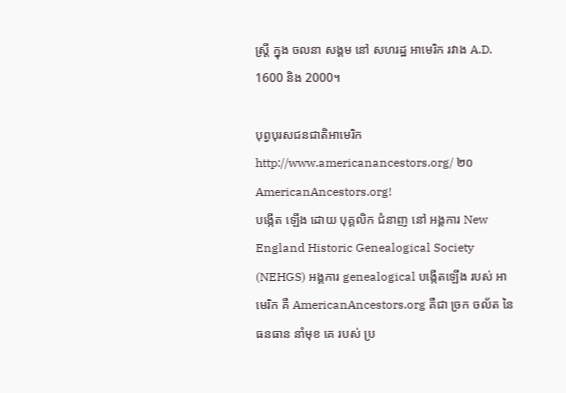ស្ត្រី ក្នុង ចលនា សង្គម នៅ សហរដ្ឋ អាមេរិក រវាង A.D. 1600 និង 2000។

បុព្វបុរសជនជាតិអាមេរិកhttp://www.americanancestors.org/ ២០AmericanAncestors.org!
បង្កើត ឡើង ដោយ បុគ្គលិក ជំនាញ នៅ អង្គការ New England Historic Genealogical Society (NEHGS) អង្គការ genealogical បង្កើតឡើង របស់ អាមេរិក គឺ AmericanAncestors.org គឺជា ច្រក ចល័ត នៃ ធនធាន នាំមុខ គេ របស់ ប្រ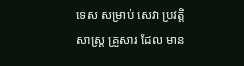ទេស សម្រាប់ សេវា ប្រវត្តិសាស្ត្រ គ្រួសារ ដែល មាន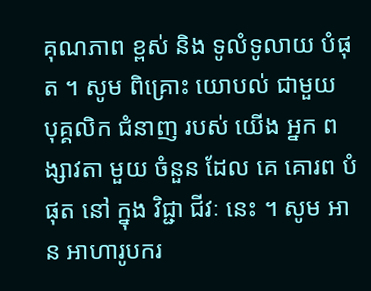គុណភាព ខ្ពស់ និង ទូលំទូលាយ បំផុត ។ សូម ពិគ្រោះ យោបល់ ជាមួយ បុគ្គលិក ជំនាញ របស់ យើង អ្នក ពង្សាវតា មួយ ចំនួន ដែល គេ គោរព បំផុត នៅ ក្នុង វិជ្ជា ជីវៈ នេះ ។ សូម អាន អាហារូបករ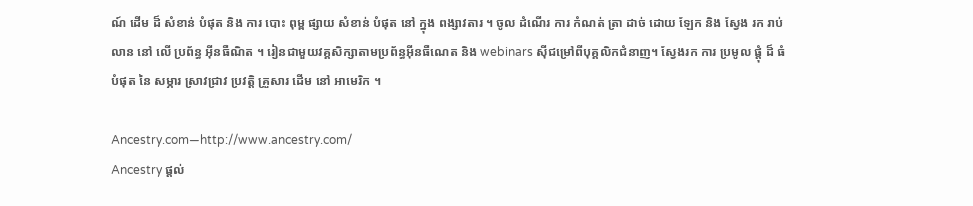ណ៍ ដើម ដ៏ សំខាន់ បំផុត និង ការ បោះ ពុម្ព ផ្សាយ សំខាន់ បំផុត នៅ ក្នុង ពង្សាវតារ ។ ចូល ដំណើរ ការ កំណត់ ត្រា ដាច់ ដោយ ឡែក និង ស្វែង រក រាប់ លាន នៅ លើ ប្រព័ន្ធ អ៊ីនធឺណិត ។ រៀនជាមួយវគ្គសិក្សាតាមប្រព័ន្ធអ៊ីនធឺណេត និង webinars ស៊ីជម្រៅពីបុគ្គលិកជំនាញ។ ស្វែងរក ការ ប្រមូល ផ្តុំ ដ៏ ធំ បំផុត នៃ សម្ភារ ស្រាវជ្រាវ ប្រវត្តិ គ្រួសារ ដើម នៅ អាមេរិក ។

Ancestry.com—http://www.ancestry.com/
Ancestry ផ្តល់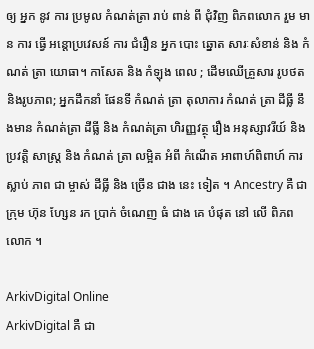ឲ្យ អ្នក នូវ ការ ប្រមូល កំណត់ត្រា រាប់ ពាន់ ពី ជុំវិញ ពិភពលោក រួម មាន ការ ធ្វើ អន្តោប្រវេសន៍ ការ ជំរឿន អ្នក បោះ ឆ្នោត សារៈសំខាន់ និង កំណត់ ត្រា យោធា។ កាសែត និង កំឡុង ពេល ; ដើមឈើគ្រួសារ រូបថតនិងរូបភាព; អ្នកដឹកនាំ ផែនទី កំណត់ ត្រា តុលាការ កំណត់ ត្រា ដីធ្លី នឹងមាន កំណត់ត្រា ដីធ្លី និង កំណត់ត្រា ហិរញ្ញវត្ថុ រឿង អនុស្សាវរីយ៍ និង ប្រវត្ដិ សាស្ត្រ និង កំណត់ ត្រា លម្អិត អំពី កំណើត អាពាហ៍ពិពាហ៍ ការ ស្លាប់ ភាព ជា ម្ចាស់ ដីធ្លី និង ច្រើន ជាង នេះ ទៀត ។ Ancestry គឺ ជា ក្រុម ហ៊ុន ហ្សែន រក ប្រាក់ ចំណេញ ធំ ជាង គេ បំផុត នៅ លើ ពិភព លោក ។

ArkivDigital Online
ArkivDigital គឺ ជា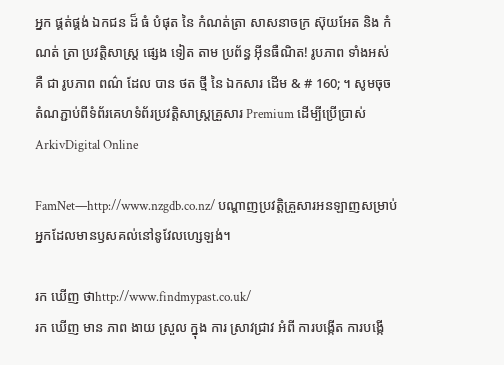អ្នក ផ្គត់ផ្គង់ ឯកជន ដ៏ ធំ បំផុត នៃ កំណត់ត្រា សាសនាចក្រ ស៊ុយអែត និង កំណត់ ត្រា ប្រវត្តិសាស្ត្រ ផ្សេង ទៀត តាម ប្រព័ន្ធ អ៊ីនធឺណិត! រូបភាព ទាំងអស់ គឺ ជា រូបភាព ពណ៌ ដែល បាន ថត ថ្មី នៃ ឯកសារ ដើម & # 160; ។ សូមចុចតំណភ្ជាប់ពីទំព័រគេហទំព័រប្រវត្តិសាស្រ្តគ្រួសារ Premium ដើម្បីប្រើប្រាស់ ArkivDigital Online

FamNet—http://www.nzgdb.co.nz/ បណ្តាញប្រវត្តិគ្រួសារអនឡាញសម្រាប់អ្នកដែលមានឫសគល់នៅនូវែលហ្សេឡង់។

រក ឃើញ ថាhttp://www.findmypast.co.uk/
រក ឃើញ មាន ភាព ងាយ ស្រួល ក្នុង ការ ស្រាវជ្រាវ អំពី ការបង្កើត ការបង្កើ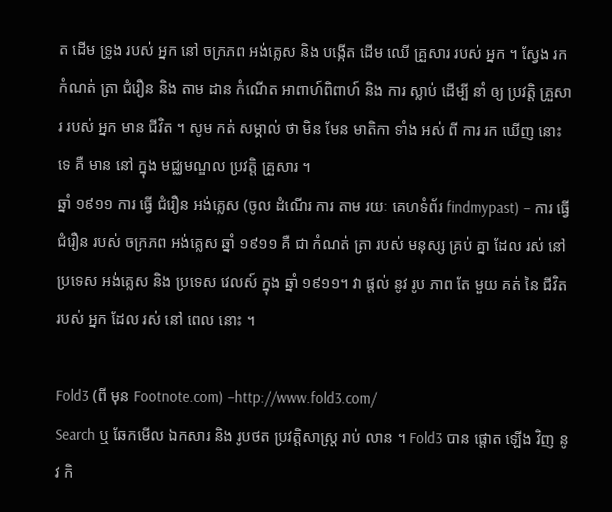ត ដើម ទ្រូង របស់ អ្នក នៅ ចក្រភព អង់គ្លេស និង បង្កើត ដើម ឈើ គ្រួសារ របស់ អ្នក ។ ស្វែង រក កំណត់ ត្រា ជំរឿន និង តាម ដាន កំណើត អាពាហ៍ពិពាហ៍ និង ការ ស្លាប់ ដើម្បី នាំ ឲ្យ ប្រវត្តិ គ្រួសារ របស់ អ្នក មាន ជីវិត ។ សូម កត់ សម្គាល់ ថា មិន មែន មាតិកា ទាំង អស់ ពី ការ រក ឃើញ នោះ ទេ គឺ មាន នៅ ក្នុង មជ្ឈមណ្ឌល ប្រវត្តិ គ្រួសារ ។
ឆ្នាំ ១៩១១ ការ ធ្វើ ជំរឿន អង់គ្លេស (ចូល ដំណើរ ការ តាម រយៈ គេហទំព័រ findmypast) – ការ ធ្វើ ជំរឿន របស់ ចក្រភព អង់គ្លេស ឆ្នាំ ១៩១១ គឺ ជា កំណត់ ត្រា របស់ មនុស្ស គ្រប់ គ្នា ដែល រស់ នៅ ប្រទេស អង់គ្លេស និង ប្រទេស វេលស៍ ក្នុង ឆ្នាំ ១៩១១។ វា ផ្តល់ នូវ រូប ភាព តែ មួយ គត់ នៃ ជីវិត របស់ អ្នក ដែល រស់ នៅ ពេល នោះ ។

Fold3 (ពី មុន Footnote.com) –http://www.fold3.com/
Search ឬ ឆែកមើល ឯកសារ និង រូបថត ប្រវត្តិសាស្ត្រ រាប់ លាន ។ Fold3 បាន ផ្តោត ឡើង វិញ នូវ កិ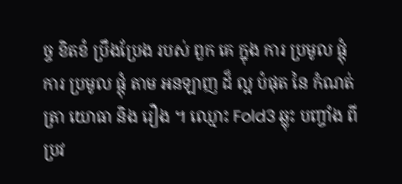ច្ច ខិតខំ ប្រឹងប្រែង របស់ ពួក គេ ក្នុង ការ ប្រមូល ផ្តុំ ការ ប្រមូល ផ្តុំ តាម អនឡាញ ដ៏ ល្អ បំផុត នៃ កំណត់ ត្រា យោធា និង រឿង ។ ឈ្មោះ Fold3 ឆ្លុះ បញ្ចាំង ពី ប្រវ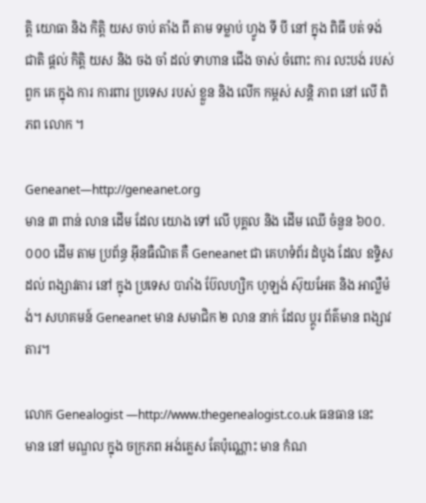ត្តិ យោធា និង កិត្តិ យស ចាប់ តាំង ពី តាម ទម្លាប់ ហ្វូង ទី បី នៅ ក្នុង ពិធី បត់ ទង់ ជាតិ ផ្តល់ កិត្តិ យស និង ចង ចាំ ដល់ ទាហាន ជើង ចាស់ ចំពោះ ការ លះបង់ របស់ ពួក គេ ក្នុង ការ ការពារ ប្រទេស របស់ ខ្លួន និង លើក កម្ពស់ សន្តិ ភាព នៅ លើ ពិភព លោក ។

Geneanet—http://geneanet.org
មាន ៣ ពាន់ លាន ដើម ដែល យោង ទៅ លើ បុគ្គល និង ដើម ឈើ ចំនួន ៦០០.០០០ ដើម តាម ប្រព័ន្ធ អ៊ីនធឺណិត គឺ Geneanet ជា គេហទំព័រ ដំបូង ដែល ឧទ្ទិស ដល់ ពង្សាវតារ នៅ ក្នុង ប្រទេស បារាំង ប៊ែលហ្សិក ហូឡង់ ស៊ុយអែត និង អាល្លឺម៉ង់។ សហគមន៍ Geneanet មាន សមាជិក ២ លាន នាក់ ដែល ប្តូរ ព័ត៌មាន ពង្សាវតារ។

លោក Genealogist —http://www.thegenealogist.co.uk ធនធាន នេះ
មាន នៅ មណ្ឌល ក្នុង ចក្រភព អង់គ្លេស តែប៉ុណ្ណោះ មាន កំណ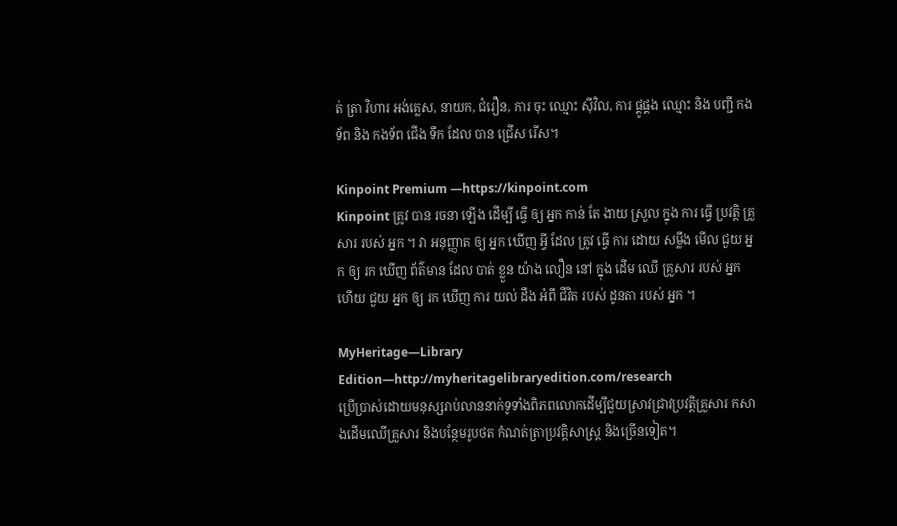ត់ ត្រា វិហារ អង់គ្លេស, នាយក, ជំរឿន, ការ ចុះ ឈ្មោះ ស៊ីវិល, ការ ផ្គូផ្គង ឈ្មោះ និង បញ្ជី កងទ័ព និង កងទ័ព ជើង ទឹក ដែល បាន ជ្រើស រើស។

Kinpoint Premium —https://kinpoint.com
Kinpoint ត្រូវ បាន រចនា ឡើង ដើម្បី ធ្វើ ឲ្យ អ្នក កាន់ តែ ងាយ ស្រួល ក្នុង ការ ធ្វើ ប្រវត្តិ គ្រួសារ របស់ អ្នក ។ វា អនុញ្ញាត ឲ្យ អ្នក ឃើញ អ្វី ដែល ត្រូវ ធ្វើ ការ ដោយ សម្លឹង មើល ជួយ អ្នក ឲ្យ រក ឃើញ ព័ត៌មាន ដែល បាត់ ខ្លួន យ៉ាង លឿន នៅ ក្នុង ដើម ឈើ គ្រួសារ របស់ អ្នក ហើយ ជួយ អ្នក ឲ្យ រក ឃើញ ការ យល់ ដឹង អំពី ជីវិត របស់ ដូនតា របស់ អ្នក ។

MyHeritage—Library Edition—http://myheritagelibraryedition.com/research
ប្រើប្រាស់ដោយមនុស្សរាប់លាននាក់ទូទាំងពិភពលោកដើម្បីជួយស្រាវជ្រាវប្រវត្តិគ្រួសារ កសាងដើមឈើគ្រួសារ និងបន្ថែមរូបថត កំណត់ត្រាប្រវត្តិសាស្ត្រ និងច្រើនទៀត។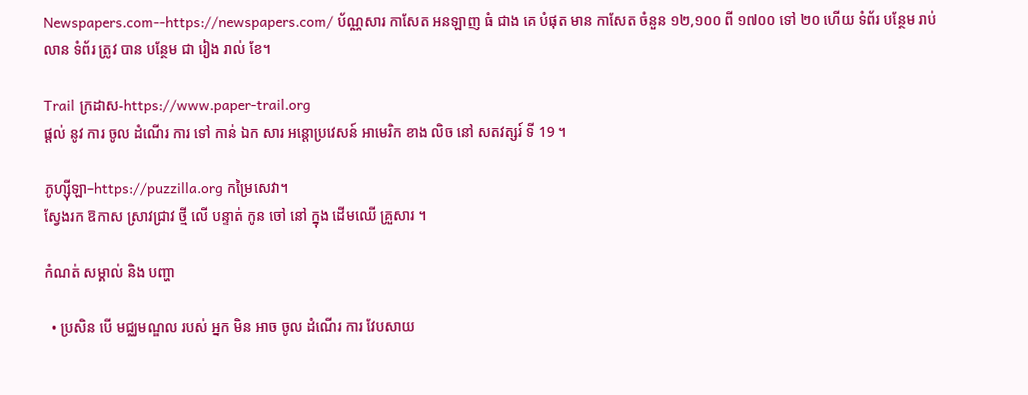Newspapers.com--https://newspapers.com/ ប័ណ្ណសារ កាសែត អនឡាញ ធំ ជាង គេ បំផុត មាន កាសែត ចំនួន ១២,១០០ ពី ១៧០០ ទៅ ២០ ហើយ ទំព័រ បន្ថែម រាប់ លាន ទំព័រ ត្រូវ បាន បន្ថែម ជា រៀង រាល់ ខែ។

Trail ក្រដាស-https://www.paper-trail.org
ផ្តល់ នូវ ការ ចូល ដំណើរ ការ ទៅ កាន់ ឯក សារ អន្តោប្រវេសន៍ អាមេរិក ខាង លិច នៅ សតវត្សរ៍ ទី 19 ។

ភូហ្ស៊ីឡា–https://puzzilla.org កម្រៃសេវា។
ស្វែងរក ឱកាស ស្រាវជ្រាវ ថ្មី លើ បន្ទាត់ កូន ចៅ នៅ ក្នុង ដើមឈើ គ្រួសារ ។

កំណត់ សម្គាល់ និង បញ្ហា

  • ប្រសិន បើ មជ្ឈមណ្ឌល របស់ អ្នក មិន អាច ចូល ដំណើរ ការ វែបសាយ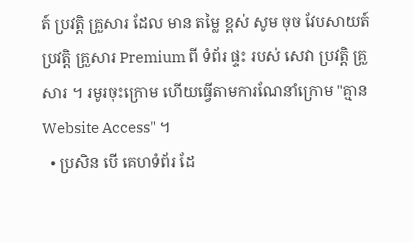ត៍ ប្រវត្តិ គ្រួសារ ដែល មាន តម្លៃ ខ្ពស់ សូម ចុច វែបសាយត៍ ប្រវត្តិ គ្រួសារ Premium ពី ទំព័រ ផ្ទះ របស់ សេវា ប្រវត្តិ គ្រួសារ ។ រមូរចុះក្រោម ហើយធ្វើតាមការណែនាំក្រោម "គ្មាន Website Access" ។
  • ប្រសិន បើ គេហទំព័រ ដែ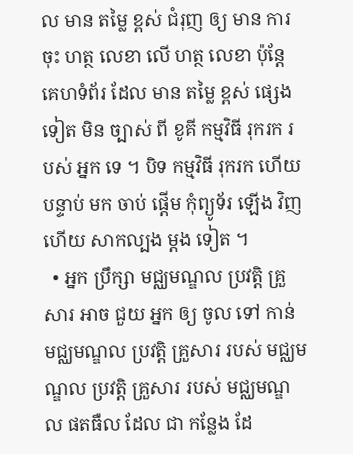ល មាន តម្លៃ ខ្ពស់ ជំរុញ ឲ្យ មាន ការ ចុះ ហត្ថ លេខា លើ ហត្ថ លេខា ប៉ុន្តែ គេហទំព័រ ដែល មាន តម្លៃ ខ្ពស់ ផ្សេង ទៀត មិន ច្បាស់ ពី ខូគី កម្មវិធី រុករក របស់ អ្នក ទេ ។ បិទ កម្មវិធី រុករក ហើយ បន្ទាប់ មក ចាប់ ផ្តើម កុំព្យូទ័រ ឡើង វិញ ហើយ សាកល្បង ម្ដង ទៀត ។
  • អ្នក ប្រឹក្សា មជ្ឈមណ្ឌល ប្រវត្តិ គ្រួសារ អាច ជួយ អ្នក ឲ្យ ចូល ទៅ កាន់ មជ្ឈមណ្ឌល ប្រវត្តិ គ្រួសារ របស់ មជ្ឈមណ្ឌល ប្រវត្តិ គ្រួសារ របស់ មជ្ឈមណ្ឌល ផតធឺល ដែល ជា កន្លែង ដែ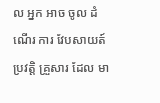ល អ្នក អាច ចូល ដំណើរ ការ វែបសាយត៍ ប្រវត្តិ គ្រួសារ ដែល មា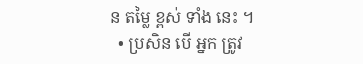ន តម្លៃ ខ្ពស់ ទាំង នេះ ។
  • ប្រសិន បើ អ្នក ត្រូវ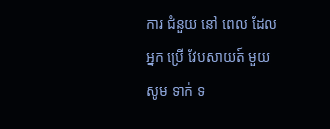ការ ជំនួយ នៅ ពេល ដែល អ្នក ប្រើ វែបសាយត៍ មួយ សូម ទាក់ ទ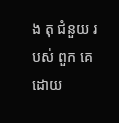ង តុ ជំនួយ របស់ ពួក គេ ដោយ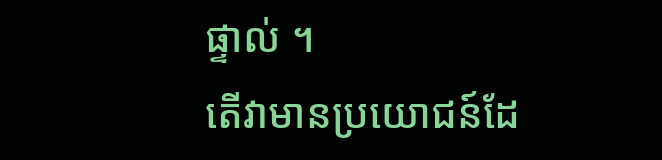ផ្ទាល់ ។
តើវាមានប្រយោជន៍ដែ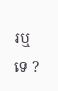រឬទេ ?